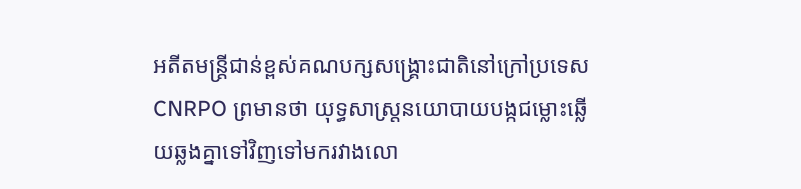អតីតមន្ត្រីជាន់ខ្ពស់គណបក្សសង្គ្រោះជាតិនៅក្រៅប្រទេស CNRPO ព្រមានថា យុទ្ធសាស្ត្រនយោបាយបង្កជម្លោះឆ្លើយឆ្លងគ្នាទៅវិញទៅមករវាងលោ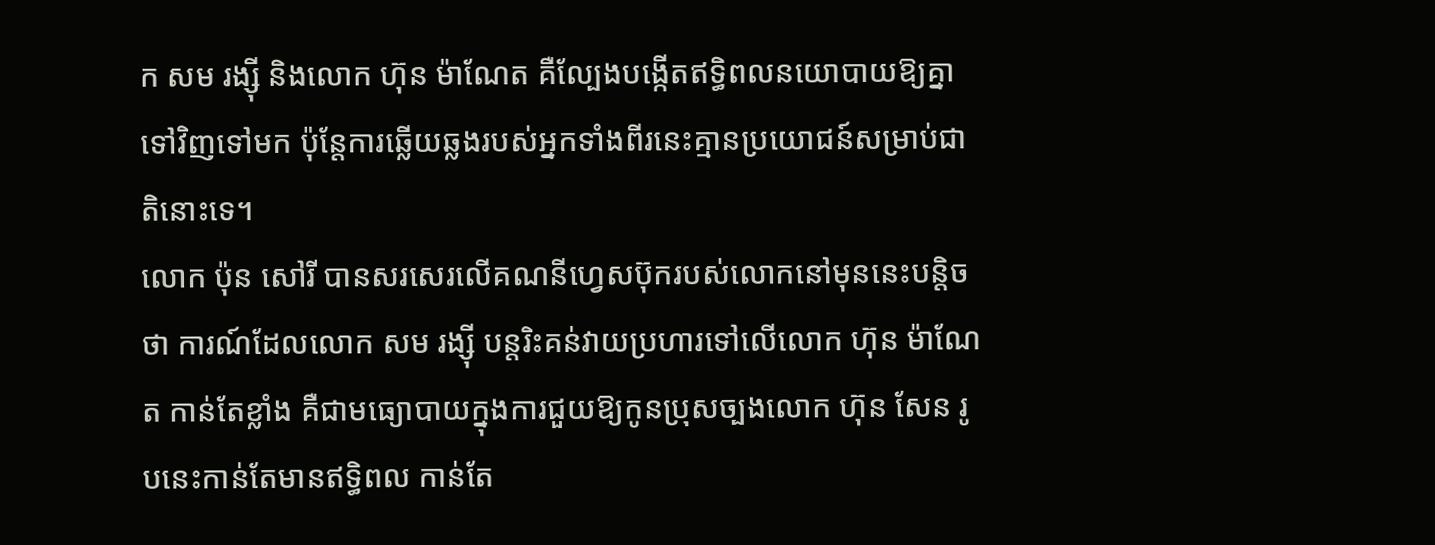ក សម រង្ស៊ី និងលោក ហ៊ុន ម៉ាណែត គឺល្បែងបង្កើតឥទ្ធិពលនយោបាយឱ្យគ្នាទៅវិញទៅមក ប៉ុន្តែការឆ្លើយឆ្លងរបស់អ្នកទាំងពីរនេះគ្មានប្រយោជន៍សម្រាប់ជាតិនោះទេ។
លោក ប៉ុន សៅរី បានសរសេរលើគណនីហ្វេសប៊ុករបស់លោកនៅមុននេះបន្តិចថា ការណ៍ដែលលោក សម រង្ស៊ី បន្តរិះគន់វាយប្រហារទៅលើលោក ហ៊ុន ម៉ាណែត កាន់តែខ្លាំង គឺជាមធ្យោបាយក្នុងការជួយឱ្យកូនប្រុសច្បងលោក ហ៊ុន សែន រូបនេះកាន់តែមានឥទ្ធិពល កាន់តែ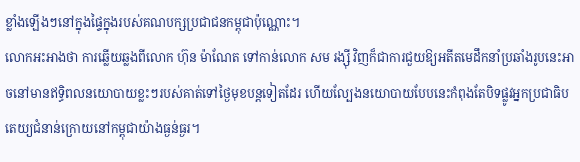ខ្លាំងឡើងៗនៅក្នុងផ្ទៃក្នុងរបស់គណបក្សប្រជាជនកម្ពុជាប៉ុណ្ណោះ។
លោកអះអាងថា ការឆ្លើយឆ្លងពីលោក ហ៊ុន ម៉ាណែត ទៅកាន់លោក សម រង្ស៊ី វិញក៏ជាការជួយឱ្យអតីតមេដឹកនាំប្រឆាំងរូបនេះអាចនៅមានឥទ្ធិពលនយោបាយខ្លះៗរបស់គាត់ទៅថ្ងៃមុខបន្តទៀតដែរ ហើយល្បែងនយោបាយបែបនេះកំពុងតែបិទផ្លូវអ្នកប្រជាធិបតេយ្យជំនាន់ក្រោយនៅកម្ពុជាយ៉ាងធ្ងន់ធ្ងរ។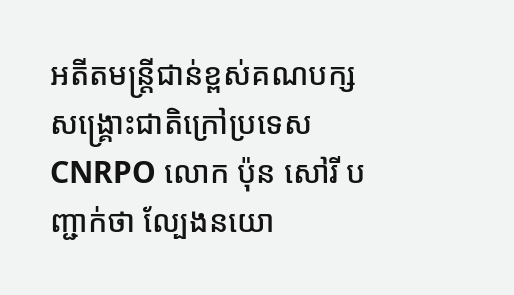អតីតមន្ត្រីជាន់ខ្ពស់គណបក្សសង្គ្រោះជាតិក្រៅប្រទេស CNRPO លោក ប៉ុន សៅរី បញ្ជាក់ថា ល្បែងនយោ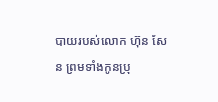បាយរបស់លោក ហ៊ុន សែន ព្រមទាំងកូនប្រុ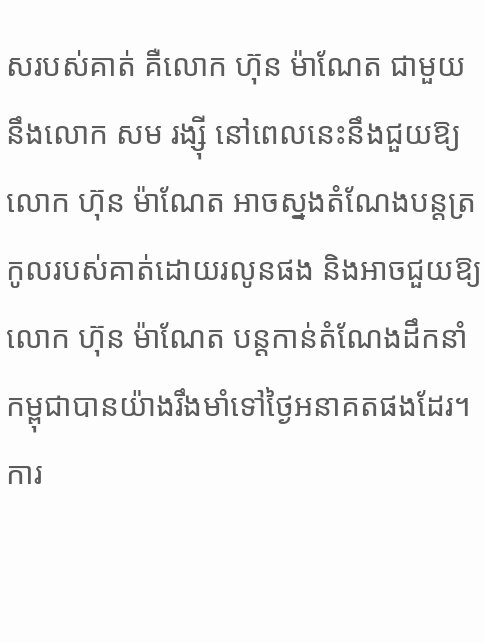សរបស់គាត់ គឺលោក ហ៊ុន ម៉ាណែត ជាមួយនឹងលោក សម រង្ស៊ី នៅពេលនេះនឹងជួយឱ្យលោក ហ៊ុន ម៉ាណែត អាចស្នងតំណែងបន្តត្រកូលរបស់គាត់ដោយរលូនផង និងអាចជួយឱ្យលោក ហ៊ុន ម៉ាណែត បន្តកាន់តំណែងដឹកនាំកម្ពុជាបានយ៉ាងរឹងមាំទៅថ្ងៃអនាគតផងដែរ។
ការ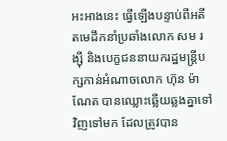អះអាងនេះ ធ្វើឡើងបន្ទាប់ពីអតីតមេដឹកនាំប្រឆាំងលោក សម រង្ស៊ី និងបេក្ខជននាយករដ្ឋមន្ត្រីបក្សកាន់អំណាចលោក ហ៊ុន ម៉ាណែត បានឈ្លោះឆ្លើយឆ្លងគ្នាទៅវិញទៅមក ដែលត្រូវបាន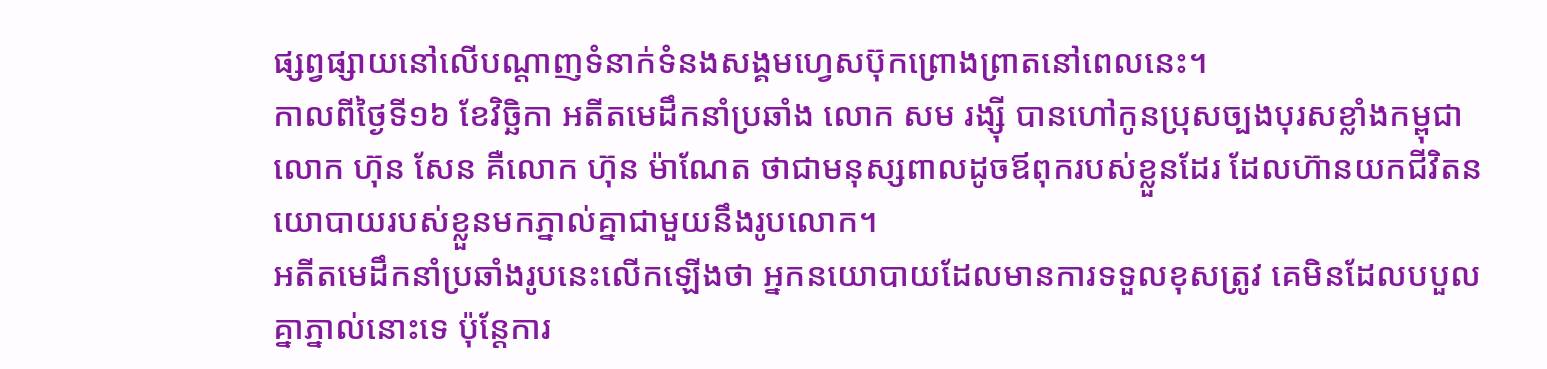ផ្សព្វផ្សាយនៅលើបណ្ដាញទំនាក់ទំនងសង្គមហ្វេសប៊ុកព្រោងព្រាតនៅពេលនេះ។
កាលពីថ្ងៃទី១៦ ខែវិច្ឆិកា អតីតមេដឹកនាំប្រឆាំង លោក សម រង្ស៊ី បានហៅកូនប្រុសច្បងបុរសខ្លាំងកម្ពុជា លោក ហ៊ុន សែន គឺលោក ហ៊ុន ម៉ាណែត ថាជាមនុស្សពាលដូចឪពុករបស់ខ្លួនដែរ ដែលហ៊ានយកជីវិតនយោបាយរបស់ខ្លួនមកភ្នាល់គ្នាជាមួយនឹងរូបលោក។
អតីតមេដឹកនាំប្រឆាំងរូបនេះលើកឡើងថា អ្នកនយោបាយដែលមានការទទួលខុសត្រូវ គេមិនដែលបបួលគ្នាភ្នាល់នោះទេ ប៉ុន្តែការ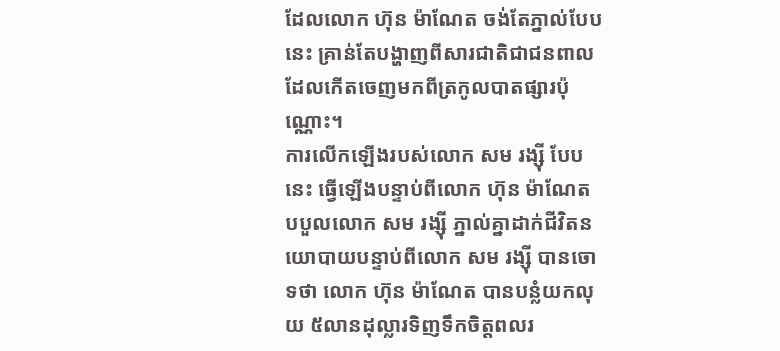ដែលលោក ហ៊ុន ម៉ាណែត ចង់តែភ្នាល់បែបនេះ គ្រាន់តែបង្ហាញពីសារជាតិជាជនពាលដែលកើតចេញមកពីត្រកូលបាតផ្សារប៉ុណ្ណោះ។
ការលើកឡើងរបស់លោក សម រង្ស៊ី បែបនេះ ធ្វើឡើងបន្ទាប់ពីលោក ហ៊ុន ម៉ាណែត បបួលលោក សម រង្ស៊ី ភ្នាល់គ្នាដាក់ជីវិតនយោបាយបន្ទាប់ពីលោក សម រង្ស៊ី បានចោទថា លោក ហ៊ុន ម៉ាណែត បានបន្លំយកលុយ ៥លានដុល្លារទិញទឹកចិត្តពលរ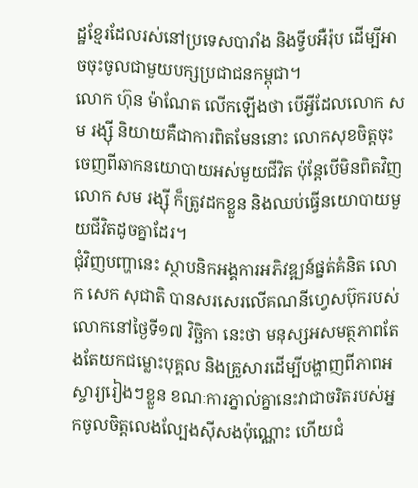ដ្ឋខ្មែរដែលរស់នៅប្រទេសបារាំង និងទ្វីបអឺរ៉ុប ដើម្បីអាចចុះចូលជាមួយបក្សប្រជាជនកម្ពុជា។
លោក ហ៊ុន ម៉ាណែត លើកឡើងថា បើអ្វីដែលលោក សម រង្ស៊ី និយាយគឺជាការពិតមែននោះ លោកសុខចិត្តចុះចេញពីឆាកនយោបាយអស់មួយជីវិត ប៉ុន្តែបើមិនពិតវិញ លោក សម រង្ស៊ី ក៏ត្រូវដកខ្លួន និងឈប់ធ្វើនយោបាយមួយជីវិតដូចគ្នាដែរ។
ជុំវិញបញ្ហានេះ ស្ថាបនិកអង្គការអភិវឌ្ឍន៍ផ្នត់គំនិត លោក សេក សុជាតិ បានសរសេរលើគណនីហ្វេសប៊ុករបស់លោកនៅថ្ងៃទី១៧ វិច្ឆិកា នេះថា មនុស្សអសមត្ថភាពតែងតែយកជម្លោះបុគ្គល និងគ្រួសារដើម្បីបង្ហាញពីភាពអស្ចារ្យរៀងៗខ្លួន ខណៈការភ្នាល់គ្នានេះវាជាចរិតរបស់អ្នកចូលចិត្តលេងល្បែងស៊ីសងប៉ុណ្ណោះ ហើយជំ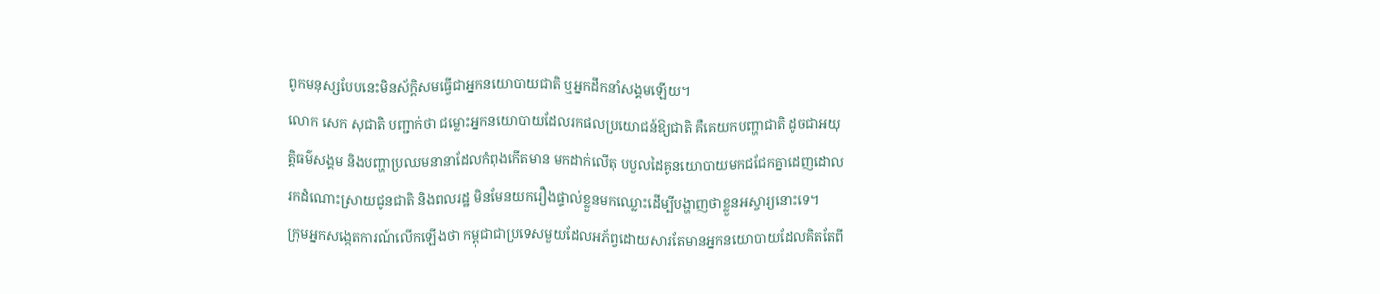ពូកមនុស្សបែបនេះមិនស័ក្តិសមធ្វើជាអ្នកនយោបាយជាតិ ឬអ្នកដឹកនាំសង្គមឡើយ។
លោក សេក សុជាតិ បញ្ជាក់ថា ជម្លោះអ្នកនយោបាយដែលរកផលប្រយោជន៍ឱ្យជាតិ គឺគេយកបញ្ហាជាតិ ដូចជាអយុត្តិធម៌សង្គម និងបញ្ហាប្រឈមនានាដែលកំពុងកើតមាន មកដាក់លើតុ បបួលដៃគូនយោបាយមកជជែកគ្នាដេញដោលរកដំណោះស្រាយជូនជាតិ និងពលរដ្ឋ មិនមែនយករឿងផ្ទាល់ខ្លួនមកឈ្លោះដើម្បីបង្ហាញថាខ្លួនអស្ចារ្យនោះទេ។
ក្រុមអ្នកសង្កេតការណ៍លើកឡើងថា កម្ពុជាជាប្រទេសមួយដែលអភ័ព្វដោយសារតែមានអ្នកនយោបាយដែលគិតតែពី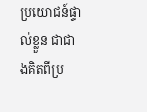ប្រយោជន៍ផ្ទាល់ខ្លួន ជាជាងគិតពីប្រ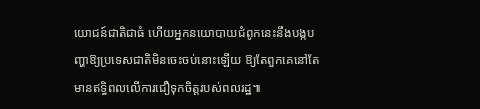យោជន៍ជាតិជាធំ ហើយអ្នកនយោបាយជំពូកនេះនឹងបង្កបញ្ហាឱ្យប្រទេសជាតិមិនចេះចប់នោះឡើយ ឱ្យតែពួកគេនៅតែមានឥទ្ធិពលលើការជឿទុកចិត្តរបស់ពលរដ្ឋ៕